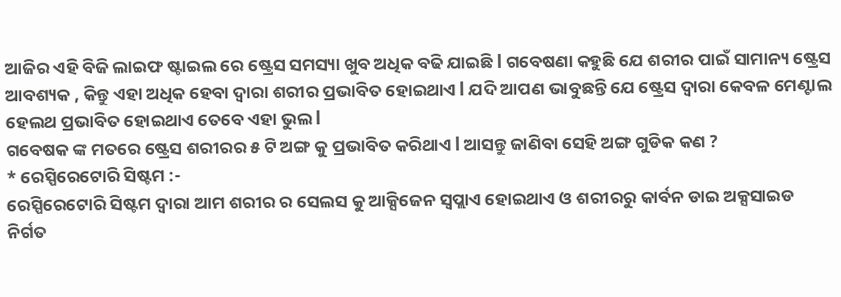ଆଜିର ଏହି ବିଜି ଲାଇଫ ଷ୍ଟାଇଲ ରେ ଷ୍ଟ୍ରେସ ସମସ୍ୟା ଖୁବ ଅଧିକ ବଢି ଯାଇଛି l ଗବେଷଣା କହୁଛି ଯେ ଶରୀର ପାଇଁ ସାମାନ୍ୟ ଷ୍ଟ୍ରେସ ଆବଶ୍ୟକ , କିନ୍ତୁ ଏହା ଅଧିକ ହେବା ଦ୍ୱାରା ଶରୀର ପ୍ରଭାବିତ ହୋଇଥାଏ l ଯଦି ଆପଣ ଭାବୁଛନ୍ତି ଯେ ଷ୍ଟ୍ରେସ ଦ୍ୱାରା କେବଳ ମେଣ୍ଟାଲ ହେଲଥ ପ୍ରଭାବିତ ହୋଇଥାଏ ତେବେ ଏହା ଭୁଲ l
ଗବେଷକ ଙ୍କ ମତରେ ଷ୍ଟ୍ରେସ ଶରୀରର ୫ ଟି ଅଙ୍ଗ କୁ ପ୍ରଭାବିତ କରିଥାଏ l ଆସନ୍ତୁ ଜାଣିବା ସେହି ଅଙ୍ଗ ଗୁଡିକ କଣ ?
* ରେସ୍ପିରେଟୋରି ସିଷ୍ଟମ :-
ରେସ୍ପିରେଟୋରି ସିଷ୍ଟମ ଦ୍ୱାରା ଆମ ଶରୀର ର ସେଲସ କୁ ଆକ୍ସିଜେନ ସ୍ୱପ୍ଲାଏ ହୋଇଥାଏ ଓ ଶରୀରରୁ କାର୍ବନ ଡାଇ ଅକ୍ସସାଇଡ ନିର୍ଗତ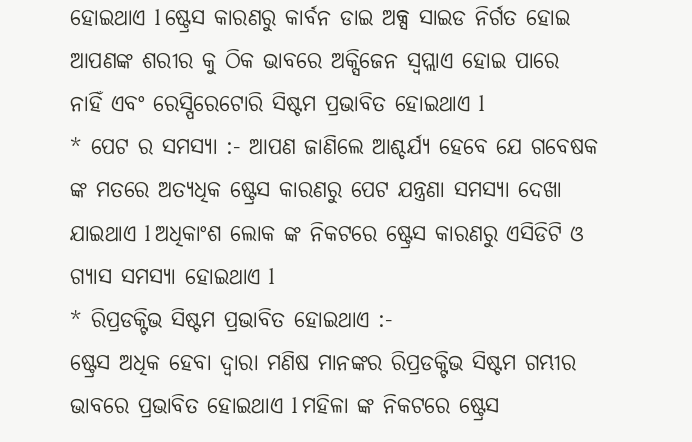ହୋଇଥାଏ l ଷ୍ଟ୍ରେସ କାରଣରୁ କାର୍ବନ ଡାଇ ଅକ୍ସ ସାଇଡ ନିର୍ଗତ ହୋଇ ଆପଣଙ୍କ ଶରୀର କୁ ଠିକ ଭାବରେ ଅକ୍ସିଜେନ ସ୍ୱପ୍ଲାଏ ହୋଇ ପାରେ ନାହିଁ ଏବଂ ରେସ୍ପିରେଟୋରି ସିଷ୍ଟମ ପ୍ରଭାବିତ ହୋଇଥାଏ l
* ପେଟ ର ସମସ୍ୟା :- ଆପଣ ଜାଣିଲେ ଆଶ୍ଚର୍ଯ୍ୟ ହେବେ ଯେ ଗବେଷକ ଙ୍କ ମତରେ ଅତ୍ୟଧିକ ଷ୍ଟ୍ରେସ କାରଣରୁ ପେଟ ଯନ୍ତ୍ରଣା ସମସ୍ୟା ଦେଖା ଯାଇଥାଏ l ଅଧିକାଂଶ ଲୋକ ଙ୍କ ନିକଟରେ ଷ୍ଟ୍ରେସ କାରଣରୁ ଏସିଡିଟି ଓ ଗ୍ୟାସ ସମସ୍ୟା ହୋଇଥାଏ l
* ରିପ୍ରଡକ୍ଟିଭ ସିଷ୍ଟମ ପ୍ରଭାବିତ ହୋଇଥାଏ :-
ଷ୍ଟ୍ରେସ ଅଧିକ ହେବା ଦ୍ୱାରା ମଣିଷ ମାନଙ୍କର ରିପ୍ରଡକ୍ଟିଭ ସିଷ୍ଟମ ଗମ୍ଭୀର ଭାବରେ ପ୍ରଭାବିତ ହୋଇଥାଏ l ମହିଳା ଙ୍କ ନିକଟରେ ଷ୍ଟ୍ରେସ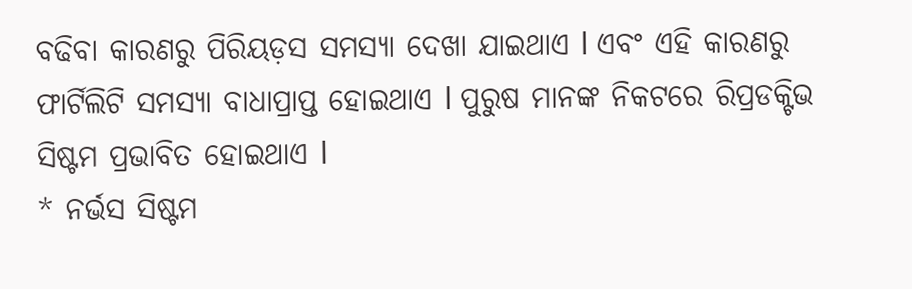ବଢିବା କାରଣରୁ ପିରିୟଡ଼ସ ସମସ୍ୟା ଦେଖା ଯାଇଥାଏ l ଏବଂ ଏହି କାରଣରୁ ଫାର୍ଟିଲିଟି ସମସ୍ୟା ବାଧାପ୍ରାପ୍ତ ହୋଇଥାଏ l ପୁରୁଷ ମାନଙ୍କ ନିକଟରେ ରିପ୍ରଡକ୍ଟିଭ ସିଷ୍ଟମ ପ୍ରଭାବିତ ହୋଇଥାଏ l
* ନର୍ଭସ ସିଷ୍ଟମ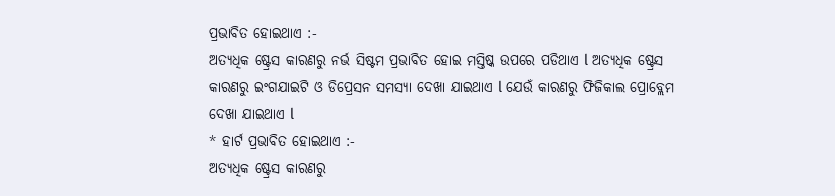ପ୍ରଭାବିତ ହୋଇଥାଏ :-
ଅତ୍ୟଧିକ ଷ୍ଟ୍ରେସ କାରଣରୁ ନର୍ଭ ସିଷ୍ଟମ ପ୍ରଭାବିତ ହୋଇ ମସ୍ତିଷ୍କ ଉପରେ ପଡିଥାଏ l ଅତ୍ୟଧିକ ଷ୍ଟ୍ରେସ କାରଣରୁ ଇଂଗଯାଇଟି ଓ ଡିପ୍ରେସନ ସମସ୍ୟା ଦେଖା ଯାଇଥାଏ l ଯେଉଁ କାରଣରୁ ଫିଜିକାଲ ପ୍ରୋବ୍ଲେମ ଦେଖା ଯାଇଥାଏ l
* ହାର୍ଟ ପ୍ରଭାବିତ ହୋଇଥାଏ :-
ଅତ୍ୟଧିକ ଷ୍ଟ୍ରେସ କାରଣରୁ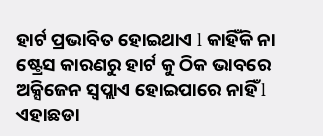ହାର୍ଟ ପ୍ରଭାବିତ ହୋଇଥାଏ l କାହିଁକି ନା ଷ୍ଟ୍ରେସ କାରଣରୁ ହାର୍ଟ କୁ ଠିକ ଭାବରେ ଅକ୍ସିଜେନ ସ୍ୱପ୍ଲାଏ ହୋଇପାରେ ନାହିଁ l ଏହାଛଡା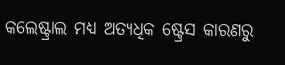କଲେଷ୍ଟ୍ରାଲ ମଧ୍ୟ ଅତ୍ୟଧିକ ଷ୍ଟ୍ରେସ କାରଣରୁ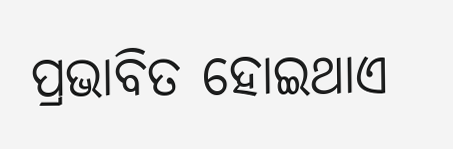ପ୍ରଭାବିତ ହୋଇଥାଏ